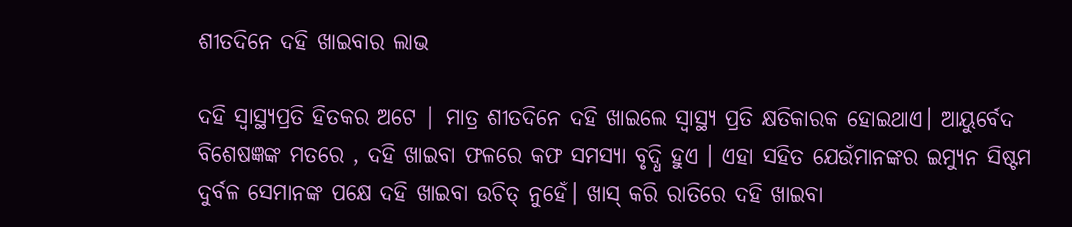ଶୀତଦିନେ ଦହି ଖାଇବାର ଲାଭ

ଦହି ସ୍ବାସ୍ଥ୍ୟପ୍ରତି ହିତକର ଅଟେ | ମାତ୍ର ଶୀତଦିନେ ଦହି ଖାଇଲେ ସ୍ବାସ୍ଥ୍ୟ ପ୍ରତି କ୍ଷତିକାରକ ହୋଇଥାଏ। ଆୟୁର୍ବେଦ ବିଶେଷଜ୍ଞଙ୍କ ମତରେ , ଦହି ଖାଇବା ଫଳରେ କଫ ସମସ୍ୟା ବୃଦ୍ଧି ହୁଏ । ଏହା ସହିତ ଯେଉଁମାନଙ୍କର ଇମ୍ୟୁନ ସିଷ୍ଟମ ଦୁର୍ବଳ ସେମାନଙ୍କ ପକ୍ଷେ ଦହି ଖାଇବା ଉଚିତ୍‌ ନୁହେଁ। ଖାସ୍‌ କରି ରାତିରେ ଦହି ଖାଇବା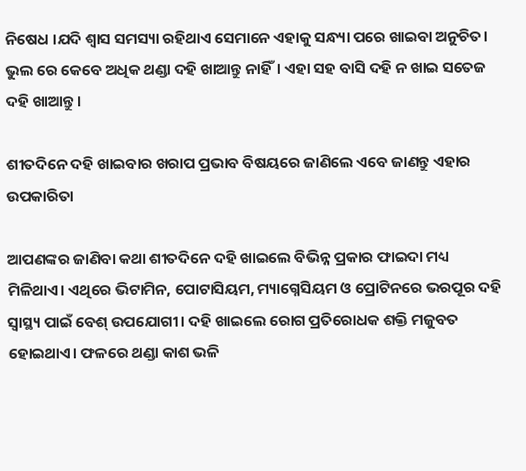ନିଷେଧ ।ଯଦି ଶ୍ୱାସ ସମସ୍ୟା ରହିଥାଏ ସେମାନେ ଏହାକୁ ସନ୍ଧ୍ୟା ପରେ ଖାଇବା ଅନୁଚିତ। ଭୁଲ ରେ କେବେ ଅଧିକ ଥଣ୍ଡା ଦହି ଖାଆନ୍ତୁ ନାହିଁ। ଏହା ସହ ବାସି ଦହି ନ ଖାଇ ସତେଜ ଦହି ଖାଆନ୍ତୁ।

ଶୀତଦିନେ ଦହି ଖାଇବାର ଖରାପ ପ୍ରଭାବ ବିଷୟରେ ଜାଣିଲେ ଏବେ ଜାଣନ୍ତୁ ଏହାର ଉପକାରିତା

ଆପଣଙ୍କର ଜାଣିବା କଥା ଶୀତଦିନେ ଦହି ଖାଇଲେ ବିଭିନ୍ନ ପ୍ରକାର ଫାଇଦା ମଧ୍ୟ ମିଳିଥାଏ। ଏଥିରେ ଭିଟାମିନ, ପୋଟାସିୟମ, ମ୍ୟାଗ୍ନେସିୟମ ଓ ପ୍ରୋଟିନରେ ଭରପୂର ଦହି ସ୍ୱାସ୍ଥ୍ୟ ପାଇଁ ବେଶ୍‌ ଉପଯୋଗୀ। ଦହି ଖାଇଲେ ରୋଗ ପ୍ରତିରୋଧକ ଶକ୍ତି ମଜୁବତ ହୋଇଥାଏ। ଫଳରେ ଥଣ୍ଡା କାଶ ଭଳି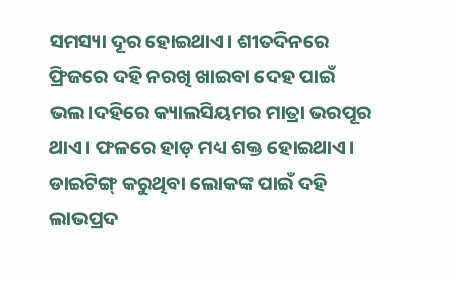ସମସ୍ୟା ଦୂର ହୋଇଥାଏ। ଶୀତଦିନରେ ଫ୍ରିଜରେ ଦହି ନରଖି ଖାଇବା ଦେହ ପାଇଁ ଭଲ।ଦହିରେ କ୍ୟାଲସିୟମର ମାତ୍ରା ଭରପୂର ଥାଏ। ଫଳରେ ହାଡ଼ ମଧ୍ୟ ଶକ୍ତ ହୋଇଥାଏ। ଡାଇଟିଙ୍ଗ୍‌ କରୁଥିବା ଲୋକଙ୍କ ପାଇଁ ଦହି ଲାଭପ୍ରଦ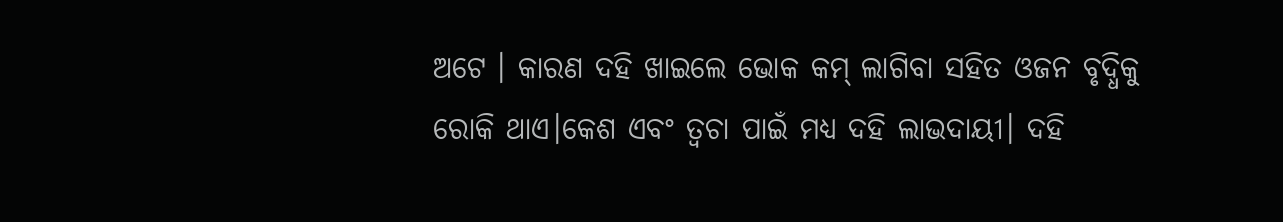ଅଟେ । କାରଣ ଦହି ଖାଇଲେ ଭୋକ କମ୍‌ ଲାଗିବା ସହିତ ଓଜନ ବୃଦ୍ଧିକୁ ରୋକି ଥାଏ।କେଶ ଏବଂ ତ୍ୱଚା ପାଇଁ ମଧ୍ୟ ଦହି ଲାଭଦାୟୀ। ଦହି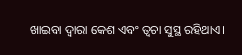ଖାଇବା ଦ୍ୱାରା କେଶ ଏବଂ ତ୍ୱଚା ସୁସ୍ଥ ରହିଥାଏ।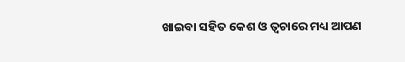ଖାଇବା ସହିତ କେଶ ଓ ତ୍ୱଚାରେ ମଧ୍ୟ ଆପଣ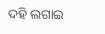ଦହି ଲଗାଇ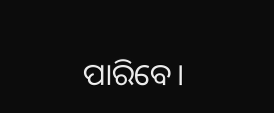ପାରିବେ।